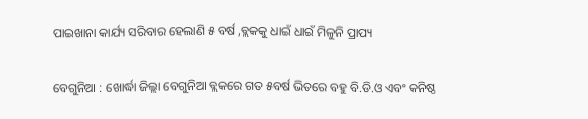ପାଇଖାନା କାର୍ଯ୍ୟ ସରିବାର ହେଲାଣି ୫ ବର୍ଷ ,ବ୍ଲକକୁ ଧାଇଁ ଧାଇଁ ମିଳୁନି ପ୍ରାପ୍ୟ

ବେଗୁନିଆ : ଖୋର୍ଦ୍ଧା ଜିଲ୍ଲା ବେଗୁନିଆ ବ୍ଲକରେ ଗତ ୫ବର୍ଷ ଭିତରେ ବହୁ ବି.ଡି.ଓ ଏବଂ କନିଷ୍ଠ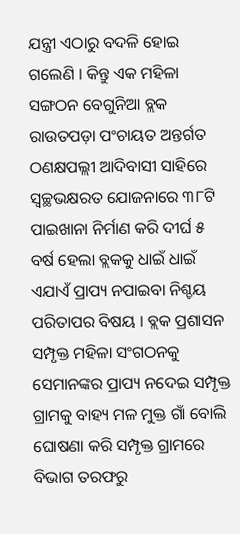ଯନ୍ତ୍ରୀ ଏଠାରୁ ବଦଳି ହୋଇ ଗଲେଣି । କିନ୍ତୁ ଏକ ମହିଳା ସଙ୍ଗଠନ ବେଗୁନିଆ ବ୍ଲକ ରାଉତପଡ଼ା ପଂଚାୟତ ଅନ୍ତର୍ଗତ ଠଣକ୍ଷପଲ୍ଲୀ ଆଦିବାସୀ ସାହିରେ ସ୍ୱଚ୍ଛଭକ୍ଷରତ ଯୋଜନାରେ ୩୮ଟି ପାଇଖାନା ନିର୍ମାଣ କରି ଦୀର୍ଘ ୫ ବର୍ଷ ହେଲା ବ୍ଲକକୁ ଧାଇଁ ଧାଇଁ ଏଯାଏଁ ପ୍ରାପ୍ୟ ନପାଇବା ନିଶ୍ଚୟ ପରିତାପର ବିଷୟ । ବ୍ଲକ ପ୍ରଶାସନ ସମ୍ପୃକ୍ତ ମହିଳା ସଂଗଠନକୁ ସେମାନଙ୍କର ପ୍ରାପ୍ୟ ନଦେଇ ସମ୍ପୃକ୍ତ ଗ୍ରାମକୁ ବାହ୍ୟ ମଳ ମୁକ୍ତ ଗାଁ ବୋଲି ଘୋଷଣା କରି ସମ୍ପୃକ୍ତ ଗ୍ରାମରେ ବିଭାଗ ତରଫରୁ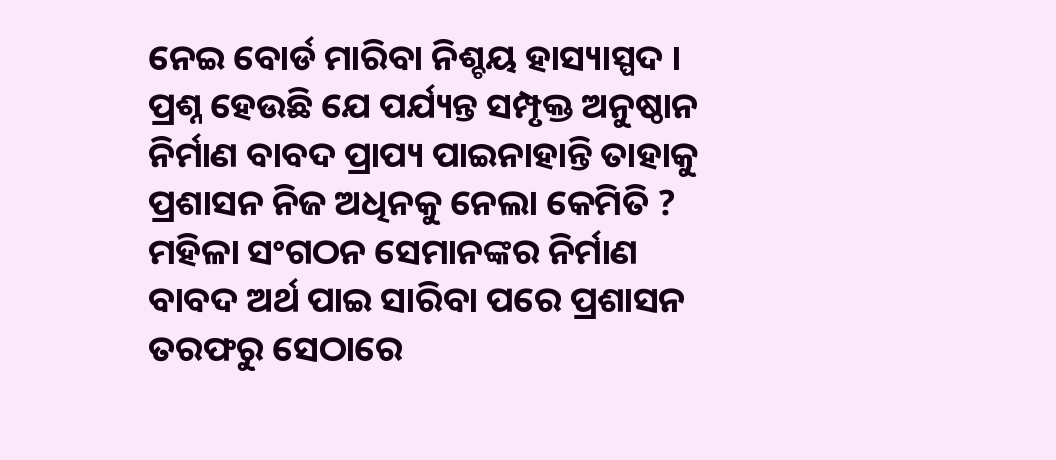ନେଇ ବୋର୍ଡ ମାରିବା ନିଶ୍ଚୟ ହାସ୍ୟାସ୍ପଦ । ପ୍ରଶ୍ନ ହେଉଛି ଯେ ପର୍ଯ୍ୟନ୍ତ ସମ୍ପୃକ୍ତ ଅନୁଷ୍ଠାନ ନିର୍ମାଣ ବାବଦ ପ୍ରାପ୍ୟ ପାଇନାହାନ୍ତି ତାହାକୁ ପ୍ରଶାସନ ନିଜ ଅଧିନକୁ ନେଲା କେମିତି ? ମହିଳା ସଂଗଠନ ସେମାନଙ୍କର ନିର୍ମାଣ ବାବଦ ଅର୍ଥ ପାଇ ସାରିବା ପରେ ପ୍ରଶାସନ ତରଫରୁ ସେଠାରେ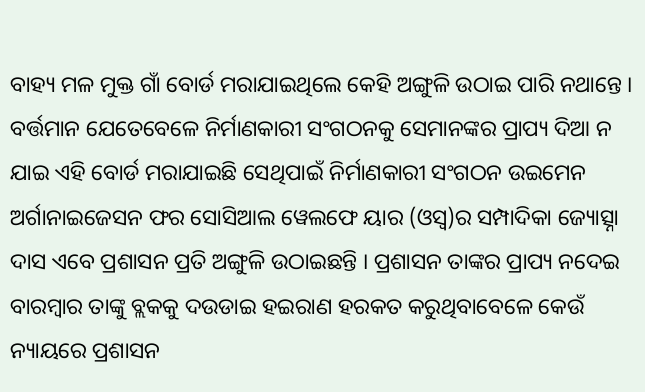ବାହ୍ୟ ମଳ ମୁକ୍ତ ଗାଁ ବୋର୍ଡ ମରାଯାଇଥିଲେ କେହି ଅଙ୍ଗୁଳି ଉଠାଇ ପାରି ନଥାନ୍ତେ । ବର୍ତ୍ତମାନ ଯେତେବେଳେ ନିର୍ମାଣକାରୀ ସଂଗଠନକୁ ସେମାନଙ୍କର ପ୍ରାପ୍ୟ ଦିଆ ନ ଯାଇ ଏହି ବୋର୍ଡ ମରାଯାଇଛି ସେଥିପାଇଁ ନିର୍ମାଣକାରୀ ସଂଗଠନ ଉଇମେନ ଅର୍ଗାନାଇଜେସନ ଫର ସୋସିଆଲ ୱେଲଫେ ୟାର (ଓସ୍ବ)ର ସମ୍ପାଦିକା ଜ୍ୟୋତ୍ସ୍ନା ଦାସ ଏବେ ପ୍ରଶାସନ ପ୍ରତି ଅଙ୍ଗୁଳି ଉଠାଇଛନ୍ତି । ପ୍ରଶାସନ ତାଙ୍କର ପ୍ରାପ୍ୟ ନଦେଇ ବାରମ୍ବାର ତାଙ୍କୁ ବ୍ଲକକୁ ଦଉଡାଇ ହଇରାଣ ହରକତ କରୁଥିବାବେଳେ କେଉଁ ନ୍ୟାୟରେ ପ୍ରଶାସନ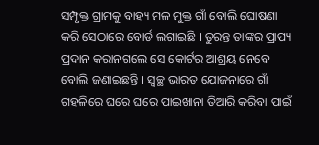ସମ୍ପୃକ୍ତ ଗ୍ରାମକୁ ବାହ୍ୟ ମଳ ମୁକ୍ତ ଗାଁ ବୋଲି ଘୋଷଣା କରି ସେଠାରେ ବୋର୍ଡ ଲଗାଇଛି । ତୁରନ୍ତ ତାଙ୍କର ପ୍ରାପ୍ୟ ପ୍ରଦାନ କରାନଗଲେ ସେ କୋର୍ଟର ଆଶ୍ରୟ ନେବେ ବୋଲି ଜଣାଇଛନ୍ତି । ସ୍ୱଚ୍ଛ ଭାରତ ଯୋଜନାରେ ଗାଁ ଗହଳିରେ ଘରେ ଘରେ ପାଇଖାନା ତିଆରି କରିବା ପାଇଁ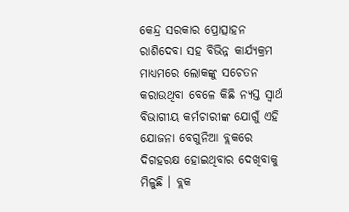କେନ୍ଦ୍ର ସରକାର ପ୍ରୋତ୍ସାହନ ରାଶିଦେବା ସହ ବିଭିନ୍ନ କାର୍ଯ୍ୟକ୍ରମ ମାଧ୍ୟମରେ ଲୋକଙ୍କୁ ସଚେତନ କରାଉଥିବା ବେଳେ କିଛି ନ୍ୟସ୍ତ ସ୍ୱାର୍ଥ ବିଭାଗୀୟ କର୍ମଚାରୀଙ୍କ ଯୋଗୁଁ ଏହି ଯୋଜନା ବେଗୁନିଆ ବ୍ଲକରେ ଦିଗହରକ୍ଷ ହୋଇଥିବାର ଦେଖିବାକୁ ମିଳୁଛି । ବ୍ଲକ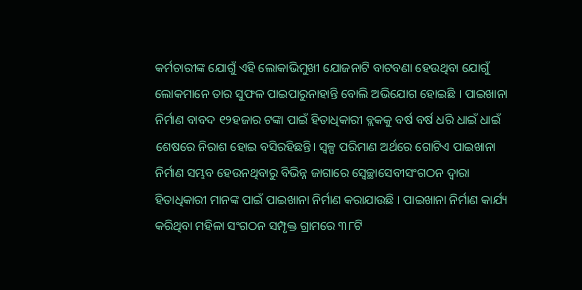କର୍ମଚାରୀଙ୍କ ଯୋଗୁଁ ଏହି ଲୋକାଭିମୁଖୀ ଯୋଜନାଟି ବାଟବଣା ହେଉଥିବା ଯୋଗୁଁ ଲୋକମାନେ ତାର ସୁଫଳ ପାଇପାରୁନାହାନ୍ତି ବୋଲି ଅଭିଯୋଗ ହୋଇଛି । ପାଇଖାନା ନିର୍ମାଣ ବାବଦ ୧୨ହଜାର ଟଙ୍କା ପାଇଁ ହିତାଧିକାରୀ ବ୍ଲକକୁ ବର୍ଷ ବର୍ଷ ଧରି ଧାଇଁ ଧାଇଁ ଶେଷରେ ନିରାଶ ହୋଇ ବସିରହିଛନ୍ତି। ସ୍ୱଳ୍ପ ପରିମାଣ ଅର୍ଥରେ ଗୋଟିଏ ପାଇଖାନା ନିର୍ମାଣ ସମ୍ଭବ ହେଉନଥିବାରୁ ବିଭିନ୍ନ ଜାଗାରେ ସ୍ବେଚ୍ଛାସେବୀସଂଗଠନ ଦ୍ୱାରା ହିତାଧିକାରୀ ମାନଙ୍କ ପାଇଁ ପାଇଖାନା ନିର୍ମାଣ କରାଯାଉଛି । ପାଇଖାନା ନିର୍ମାଣ କାର୍ଯ୍ୟ କରିଥିବା ମହିଳା ସଂଗଠନ ସମ୍ପୃକ୍ତ ଗ୍ରାମରେ ୩୮ଟି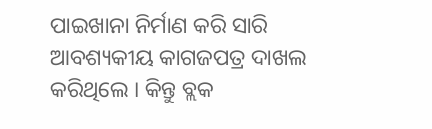ପାଇଖାନା ନିର୍ମାଣ କରି ସାରି ଆବଶ୍ୟକୀୟ କାଗଜପତ୍ର ଦାଖଲ କରିଥିଲେ । କିନ୍ତୁ ବ୍ଲକ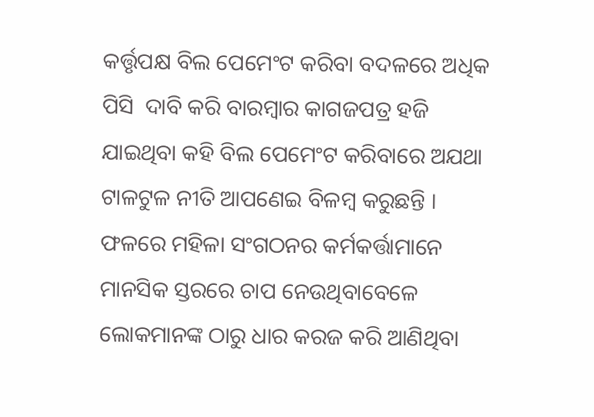କର୍ତ୍ତୃପକ୍ଷ ବିଲ ପେମେଂଟ କରିବା ବଦଳରେ ଅଧିକ ପିସି  ଦାବି କରି ବାରମ୍ବାର କାଗଜପତ୍ର ହଜି ଯାଇଥିବା କହି ବିଲ ପେମେଂଟ କରିବାରେ ଅଯଥା ଟାଳଟୁଳ ନୀତି ଆପଣେଇ ବିଳମ୍ବ କରୁଛନ୍ତି । ଫଳରେ ମହିଳା ସଂଗଠନର କର୍ମକର୍ତ୍ତାମାନେ ମାନସିକ ସ୍ତରରେ ଚାପ ନେଉଥିବାବେଳେ ଲୋକମାନଙ୍କ ଠାରୁ ଧାର କରଜ କରି ଆଣିଥିବା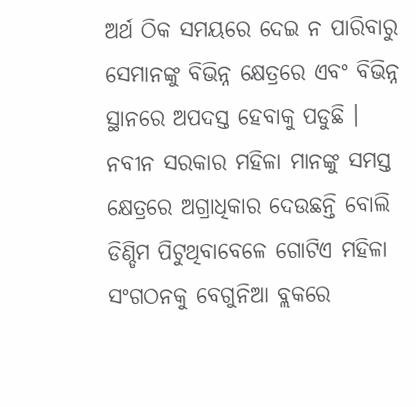ଅର୍ଥ ଠିକ ସମୟରେ ଦେଇ ନ ପାରିବାରୁ ସେମାନଙ୍କୁ ବିଭିନ୍ନ କ୍ଷେତ୍ରରେ ଏବଂ ବିଭିନ୍ନ ସ୍ଥାନରେ ଅପଦସ୍ତ ହେବାକୁ ପଡୁଛି । ନବୀନ ସରକାର ମହିଳା ମାନଙ୍କୁ ସମସ୍ତ କ୍ଷେତ୍ରରେ ଅଗ୍ରାଧିକାର ଦେଉଛନ୍ତି ବୋଲି ଡିଣ୍ଡିମ ପିଟୁଥିବାବେଳେ ଗୋଟିଏ ମହିଳା ସଂଗଠନକୁ ବେଗୁନିଆ ବ୍ଲକରେ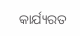କାର୍ଯ୍ୟରତ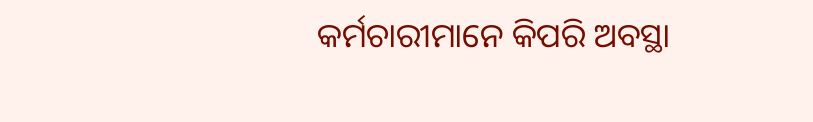କର୍ମଚାରୀମାନେ କିପରି ଅବସ୍ଥା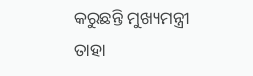କରୁଛନ୍ତି ମୁଖ୍ୟମନ୍ତ୍ରୀ ତାହା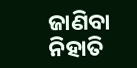ଜାଣିବା ନିହାତି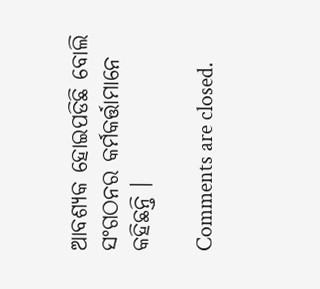ଆବଶ୍ୟକ ହୋଇପଡିଛି ବୋଲି ସଂଗଠନର କର୍ମକର୍ତ୍ତାମାନେ କହିଛନ୍ତି ।

Comments are closed.